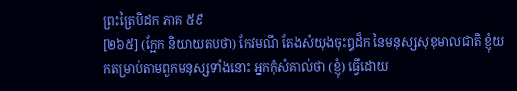ព្រះត្រៃបិដក ភាគ ៥៩
[២៦៥] (ក្អែក និយាយតបថា) កែវមណី តែងសំយុងចុះឰដ៏ក នៃមនុស្សសុខុមាលជាតិ ខ្ញុំយកតម្រាប់តាមពួកមនុស្សទាំងនោះ អ្នកកុំសំគាល់ថា (ខ្ញុំ) ធ្វើដោយ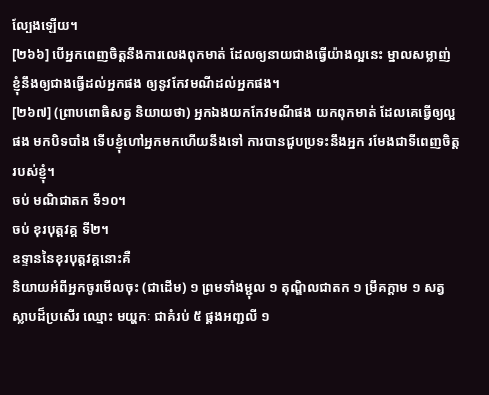ល្បែងឡើយ។
[២៦៦] បើអ្នកពេញចិត្តនឹងការលេងពុកមាត់ ដែលឲ្យនាយជាងធ្វើយ៉ាងល្អនេះ ម្នាលសម្លាញ់ ខ្ញុំនឹងឲ្យជាងធ្វើដល់អ្នកផង ឲ្យនូវកែវមណីដល់អ្នកផង។
[២៦៧] (ព្រាបពោធិសត្វ និយាយថា) អ្នកឯងយកកែវមណីផង យកពុកមាត់ ដែលគេធ្វើឲ្យល្អផង មកបិទបាំង ទើបខ្ញុំហៅអ្នកមកហើយនឹងទៅ ការបានជួបប្រទះនឹងអ្នក រមែងជាទីពេញចិត្តរបស់ខ្ញុំ។
ចប់ មណិជាតក ទី១០។
ចប់ ខុរបុត្តវគ្គ ទី២។
ឧទ្ទាននៃខុរបុត្តវគ្គនោះគឺ
និយាយអំពីអ្នកចូរមើលចុះ (ជាដើម) ១ ព្រមទាំងម្ជុល ១ តុណ្ឌិលជាតក ១ ម្រឹគក្តាម ១ សត្វស្លាបដ៏ប្រសើរ ឈ្មោះ មយ្ហកៈ ជាគំរប់ ៥ ផ្គងអញ្ជលី ១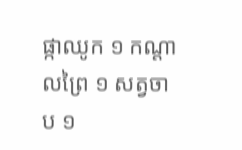ផ្កាឈូក ១ កណ្តាលព្រៃ ១ សត្វចាប ១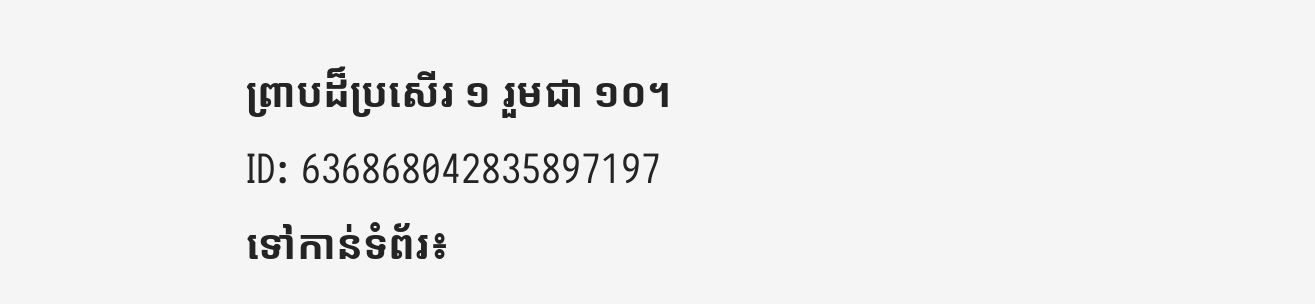ព្រាបដ៏ប្រសើរ ១ រួមជា ១០។
ID: 636868042835897197
ទៅកាន់ទំព័រ៖